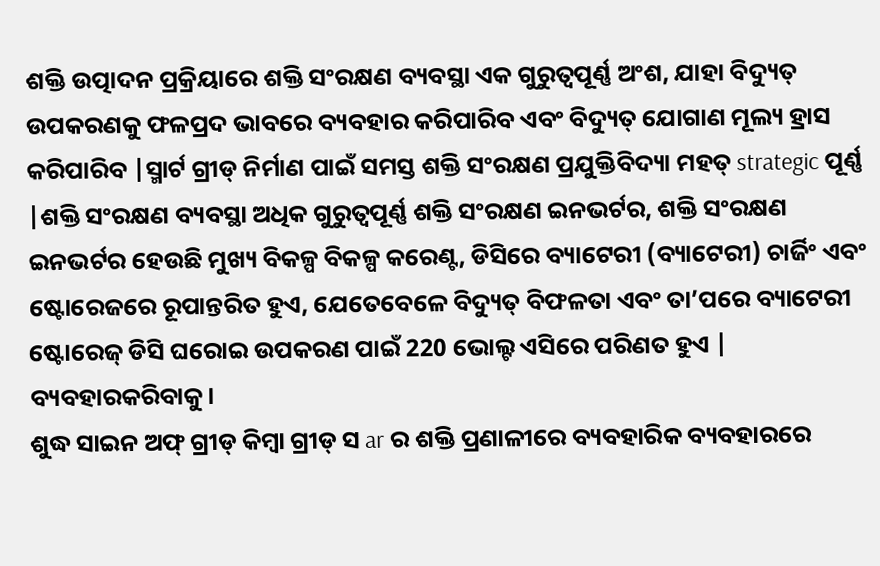ଶକ୍ତି ଉତ୍ପାଦନ ପ୍ରକ୍ରିୟାରେ ଶକ୍ତି ସଂରକ୍ଷଣ ବ୍ୟବସ୍ଥା ଏକ ଗୁରୁତ୍ୱପୂର୍ଣ୍ଣ ଅଂଶ, ଯାହା ବିଦ୍ୟୁତ୍ ଉପକରଣକୁ ଫଳପ୍ରଦ ଭାବରେ ବ୍ୟବହାର କରିପାରିବ ଏବଂ ବିଦ୍ୟୁତ୍ ଯୋଗାଣ ମୂଲ୍ୟ ହ୍ରାସ କରିପାରିବ |ସ୍ମାର୍ଟ ଗ୍ରୀଡ୍ ନିର୍ମାଣ ପାଇଁ ସମସ୍ତ ଶକ୍ତି ସଂରକ୍ଷଣ ପ୍ରଯୁକ୍ତିବିଦ୍ୟା ମହତ୍ strategic ପୂର୍ଣ୍ଣ |ଶକ୍ତି ସଂରକ୍ଷଣ ବ୍ୟବସ୍ଥା ଅଧିକ ଗୁରୁତ୍ୱପୂର୍ଣ୍ଣ ଶକ୍ତି ସଂରକ୍ଷଣ ଇନଭର୍ଟର, ଶକ୍ତି ସଂରକ୍ଷଣ ଇନଭର୍ଟର ହେଉଛି ମୁଖ୍ୟ ବିକଳ୍ପ ବିକଳ୍ପ କରେଣ୍ଟ, ଡିସିରେ ବ୍ୟାଟେରୀ (ବ୍ୟାଟେରୀ) ଚାର୍ଜିଂ ଏବଂ ଷ୍ଟୋରେଜରେ ରୂପାନ୍ତରିତ ହୁଏ, ଯେତେବେଳେ ବିଦ୍ୟୁତ୍ ବିଫଳତା ଏବଂ ତା’ପରେ ବ୍ୟାଟେରୀ ଷ୍ଟୋରେଜ୍ ଡିସି ଘରୋଇ ଉପକରଣ ପାଇଁ 220 ଭୋଲ୍ଟ ଏସିରେ ପରିଣତ ହୁଏ | ବ୍ୟବହାରକରିବାକୁ।
ଶୁଦ୍ଧ ସାଇନ ଅଫ୍ ଗ୍ରୀଡ୍ କିମ୍ବା ଗ୍ରୀଡ୍ ସ ar ର ଶକ୍ତି ପ୍ରଣାଳୀରେ ବ୍ୟବହାରିକ ବ୍ୟବହାରରେ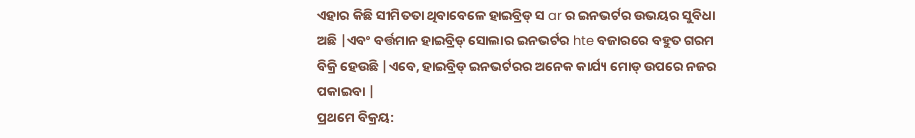ଏହାର କିଛି ସୀମିତତା ଥିବାବେଳେ ହାଇବ୍ରିଡ୍ ସ ar ର ଇନଭର୍ଟର ଉଭୟର ସୁବିଧା ଅଛି |ଏବଂ ବର୍ତ୍ତମାନ ହାଇବ୍ରିଡ୍ ସୋଲାର ଇନଭର୍ଟର hte ବଜାରରେ ବହୁତ ଗରମ ବିକ୍ରି ହେଉଛି |ଏବେ, ହାଇବ୍ରିଡ୍ ଇନଭର୍ଟରର ଅନେକ କାର୍ଯ୍ୟ ମୋଡ୍ ଉପରେ ନଜର ପକାଇବା |
ପ୍ରଥମେ ବିକ୍ରୟ: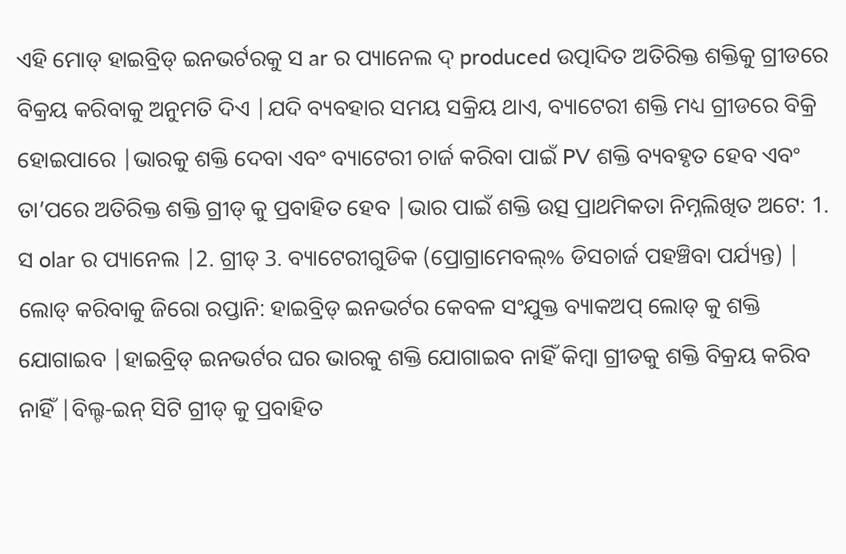ଏହି ମୋଡ୍ ହାଇବ୍ରିଡ୍ ଇନଭର୍ଟରକୁ ସ ar ର ପ୍ୟାନେଲ ଦ୍ produced ଉତ୍ପାଦିତ ଅତିରିକ୍ତ ଶକ୍ତିକୁ ଗ୍ରୀଡରେ ବିକ୍ରୟ କରିବାକୁ ଅନୁମତି ଦିଏ |ଯଦି ବ୍ୟବହାର ସମୟ ସକ୍ରିୟ ଥାଏ, ବ୍ୟାଟେରୀ ଶକ୍ତି ମଧ୍ୟ ଗ୍ରୀଡରେ ବିକ୍ରି ହୋଇପାରେ |ଭାରକୁ ଶକ୍ତି ଦେବା ଏବଂ ବ୍ୟାଟେରୀ ଚାର୍ଜ କରିବା ପାଇଁ PV ଶକ୍ତି ବ୍ୟବହୃତ ହେବ ଏବଂ ତା’ପରେ ଅତିରିକ୍ତ ଶକ୍ତି ଗ୍ରୀଡ୍ କୁ ପ୍ରବାହିତ ହେବ |ଭାର ପାଇଁ ଶକ୍ତି ଉତ୍ସ ପ୍ରାଥମିକତା ନିମ୍ନଲିଖିତ ଅଟେ: 1. ସ olar ର ପ୍ୟାନେଲ |2. ଗ୍ରୀଡ୍ 3. ବ୍ୟାଟେରୀଗୁଡିକ (ପ୍ରୋଗ୍ରାମେବଲ୍% ଡିସଚାର୍ଜ ପହଞ୍ଚିବା ପର୍ଯ୍ୟନ୍ତ) |
ଲୋଡ୍ କରିବାକୁ ଜିରୋ ରପ୍ତାନି: ହାଇବ୍ରିଡ୍ ଇନଭର୍ଟର କେବଳ ସଂଯୁକ୍ତ ବ୍ୟାକଅପ୍ ଲୋଡ୍ କୁ ଶକ୍ତି ଯୋଗାଇବ |ହାଇବ୍ରିଡ୍ ଇନଭର୍ଟର ଘର ଭାରକୁ ଶକ୍ତି ଯୋଗାଇବ ନାହିଁ କିମ୍ବା ଗ୍ରୀଡକୁ ଶକ୍ତି ବିକ୍ରୟ କରିବ ନାହିଁ |ବିଲ୍ଟ-ଇନ୍ ସିଟି ଗ୍ରୀଡ୍ କୁ ପ୍ରବାହିତ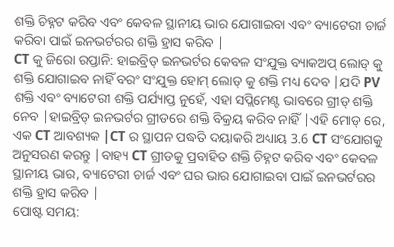ଶକ୍ତି ଚିହ୍ନଟ କରିବ ଏବଂ କେବଳ ସ୍ଥାନୀୟ ଭାର ଯୋଗାଇବା ଏବଂ ବ୍ୟାଟେରୀ ଚାର୍ଜ କରିବା ପାଇଁ ଇନଭର୍ଟରର ଶକ୍ତି ହ୍ରାସ କରିବ |
CT କୁ ଜିରୋ ରପ୍ତାନି: ହାଇବ୍ରିଡ୍ ଇନଭର୍ଟର କେବଳ ସଂଯୁକ୍ତ ବ୍ୟାକଅପ୍ ଲୋଡ୍ କୁ ଶକ୍ତି ଯୋଗାଇବ ନାହିଁ ବରଂ ସଂଯୁକ୍ତ ହୋମ୍ ଲୋଡ୍ କୁ ଶକ୍ତି ମଧ୍ୟ ଦେବ |ଯଦି PV ଶକ୍ତି ଏବଂ ବ୍ୟାଟେରୀ ଶକ୍ତି ପର୍ଯ୍ୟାପ୍ତ ନୁହେଁ, ଏହା ସପ୍ଲିମେଣ୍ଟ ଭାବରେ ଗ୍ରୀଡ୍ ଶକ୍ତି ନେବ |ହାଇବ୍ରିଡ୍ ଇନଭର୍ଟର ଗ୍ରୀଡରେ ଶକ୍ତି ବିକ୍ରୟ କରିବ ନାହିଁ |ଏହି ମୋଡ୍ ରେ, ଏକ CT ଆବଶ୍ୟକ |CT ର ସ୍ଥାପନ ପଦ୍ଧତି ଦୟାକରି ଅଧ୍ୟାୟ 3.6 CT ସଂଯୋଗକୁ ଅନୁସରଣ କରନ୍ତୁ |ବାହ୍ୟ CT ଗ୍ରୀଡକୁ ପ୍ରବାହିତ ଶକ୍ତି ଚିହ୍ନଟ କରିବ ଏବଂ କେବଳ ସ୍ଥାନୀୟ ଭାର, ବ୍ୟାଟେରୀ ଚାର୍ଜ ଏବଂ ଘର ଭାର ଯୋଗାଇବା ପାଇଁ ଇନଭର୍ଟରର ଶକ୍ତି ହ୍ରାସ କରିବ |
ପୋଷ୍ଟ ସମୟ: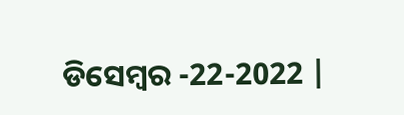ଡିସେମ୍ବର -22-2022 |